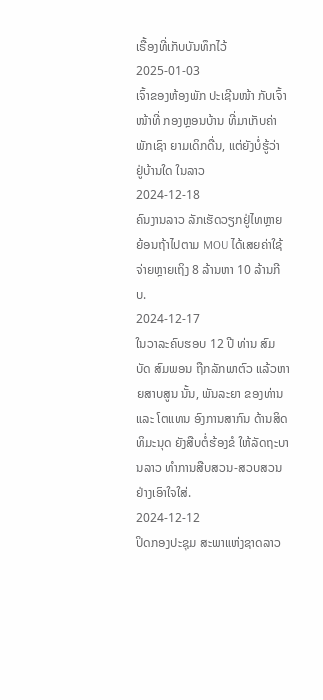ເຣື້ອງທີ່ເກັບບັນທຶກໄວ້
2025-01-03
ເຈົ້າຂອງຫ້ອງພັກ ປະເຊີນໜ້າ ກັບເຈົ້າໜ້າທີ່ ກອງຫຼອນບ້ານ ທີ່ມາເກັບຄ່າພັກເຊົາ ຍາມເດິກດື່ນ, ແຕ່ຍັງບໍ່ຮູ້ວ່າ ຢູ່ບ້ານໃດ ໃນລາວ
2024-12-18
ຄົນງານລາວ ລັກເຮັດວຽກຢູ່ໄທຫຼາຍ ຍ້ອນຖ້າໄປຕາມ MOU ໄດ້ເສຍຄ່າໃຊ້ຈ່າຍຫຼາຍເຖິງ 8 ລ້ານຫາ 10 ລ້ານກີບ.
2024-12-17
ໃນວາລະຄົບຮອບ 12 ປີ ທ່ານ ສົມບັດ ສົມພອນ ຖືກລັກພາຕົວ ແລ້ວຫາຍສາບສູນ ນັ້ນ, ພັນລະຍາ ຂອງທ່ານ ແລະ ໂຕແທນ ອົງການສາກົນ ດ້ານສິດທິມະນຸດ ຍັງສືບຕໍ່ຮ້ອງຂໍ ໃຫ້ລັດຖະບານລາວ ທຳການສືບສວນ-ສວບສວນ ຢ່າງເອົາໃຈໃສ່.
2024-12-12
ປິດກອງປະຊຸມ ສະພາແຫ່ງຊາດລາວ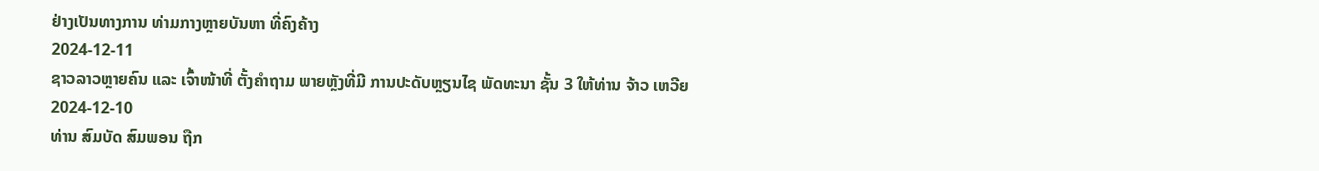ຢ່າງເປັນທາງການ ທ່າມກາງຫຼາຍບັນຫາ ທີ່ຄົງຄ້າງ
2024-12-11
ຊາວລາວຫຼາຍຄົນ ແລະ ເຈົ້າໜ້າທີ່ ຕັ້ງຄຳຖາມ ພາຍຫຼັງທີ່ມີ ການປະດັບຫຼຽນໄຊ ພັດທະນາ ຊັ້ນ 3 ໃຫ້ທ່ານ ຈ້າວ ເຫວີຍ
2024-12-10
ທ່ານ ສົມບັດ ສົມພອນ ຖືກ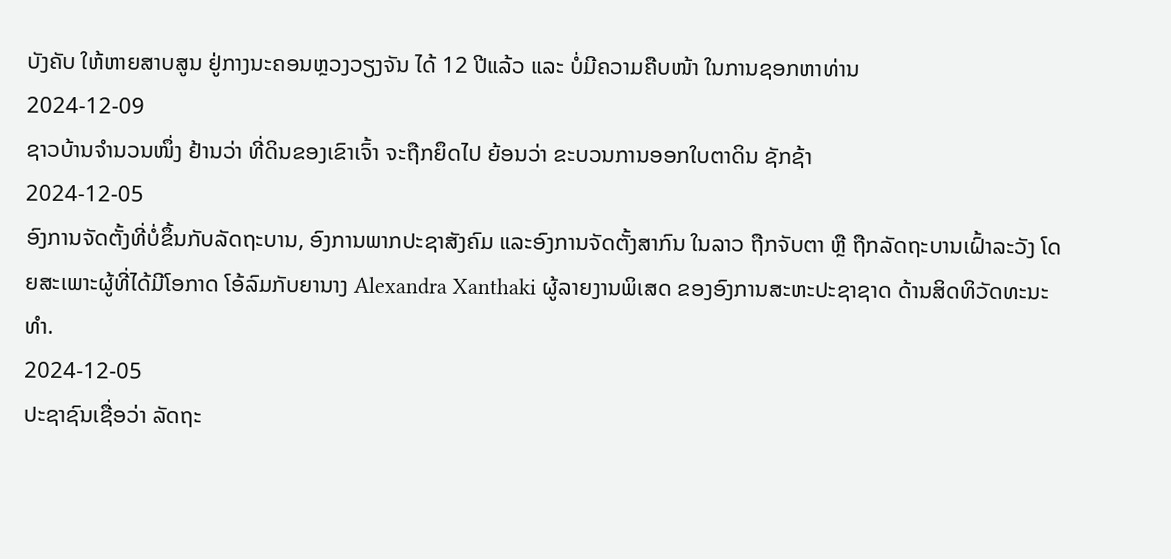ບັງຄັບ ໃຫ້ຫາຍສາບສູນ ຢູ່ກາງນະຄອນຫຼວງວຽງຈັນ ໄດ້ 12 ປີແລ້ວ ແລະ ບໍ່ມີຄວາມຄືບໜ້າ ໃນການຊອກຫາທ່ານ
2024-12-09
ຊາວບ້ານຈໍານວນໜຶ່ງ ຢ້ານວ່າ ທີ່ດິນຂອງເຂົາເຈົ້າ ຈະຖືກຍຶດໄປ ຍ້ອນວ່າ ຂະບວນການອອກໃບຕາດິນ ຊັກຊ້າ
2024-12-05
ອົງການຈັດຕັ້ງທີ່ບໍ່ຂຶ້ນກັບລັດຖະບານ, ອົງການພາກປະຊາສັງຄົມ ແລະອົງການຈັດຕັ້ງສາກົນ ໃນລາວ ຖືກຈັບຕາ ຫຼື ຖືກລັດຖະບານເຝົ້າລະວັງ ໂດຍສະເພາະຜູ້ທີ່ໄດ້ມີໂອກາດ ໂອ້ລົມກັບຍານາງ Alexandra Xanthaki ຜູ້ລາຍງານພິເສດ ຂອງອົງການສະຫະປະຊາຊາດ ດ້ານສິດທິວັດທະນະທໍາ.
2024-12-05
ປະຊາຊົນເຊື່ອວ່າ ລັດຖະ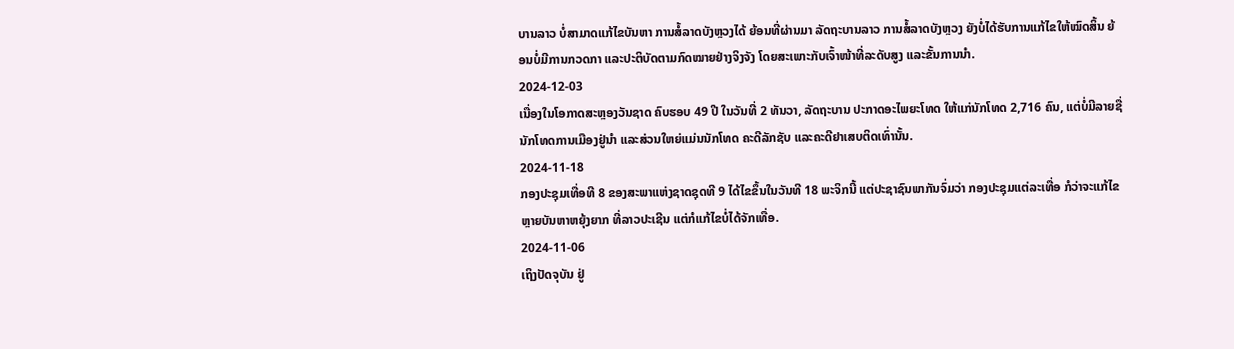ບານລາວ ບໍ່ສາມາດແກ້ໄຂບັນຫາ ການສໍ້ລາດບັງຫຼວງໄດ້ ຍ້ອນທີ່ຜ່ານມາ ລັດຖະບານລາວ ການສໍ້ລາດບັງຫຼວງ ຍັງບໍ່ໄດ້ຮັບການແກ້ໄຂໃຫ້ໝົດສິ້ນ ຍ້ອນບໍ່ມີການກວດກາ ແລະປະຕິບັດຕາມກົດໝາຍຢ່າງຈິງຈັງ ໂດຍສະເພາະກັບເຈົ້າໜ້າທີ່ລະດັບສູງ ແລະຂັ້ນການນໍາ.
2024-12-03
ເນື່ອງໃນໂອກາດສະຫຼອງວັນຊາດ ຄົບຮອບ 49 ປີ ໃນວັນທີ່ 2 ທັນວາ, ລັດຖະບານ ປະກາດອະໄພຍະໂທດ ໃຫ້ແກ່ນັກໂທດ 2,716 ຄົນ, ແຕ່ບໍ່ມີລາຍຊື່ນັກໂທດການເມືອງຢູ່ນຳ ແລະສ່ວນໃຫຍ່ແມ່ນນັກໂທດ ຄະດີລັກຊັບ ແລະຄະດີຢາເສບຕິດເທົ່ານັ້ນ.
2024-11-18
ກອງປະຊຸມເທື່ອທີ 8 ຂອງສະພາແຫ່ງຊາດຊຸດທີ 9 ໄດ້ໄຂຂຶ້ນໃນວັນທີ 18 ພະຈິກນີ້ ແຕ່ປະຊາຊົນພາກັນຈົ່ມວ່າ ກອງປະຊຸມແຕ່ລະເທື່ອ ກໍວ່າຈະແກ້ໄຂຫຼາຍບັນຫາຫຍຸ້ງຍາກ ທີ່ລາວປະເຊີນ ແຕ່ກໍແກ້ໄຂບໍ່ໄດ້ຈັກເທື່ອ.
2024-11-06
ເຖິງປັດຈຸບັນ ຢູ່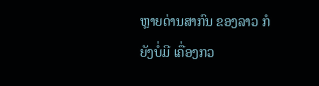ຫຼາຍດ່ານສາກົນ ຂອງລາວ ກໍຍັງບໍ່ມີ ເຄື່ອງກວ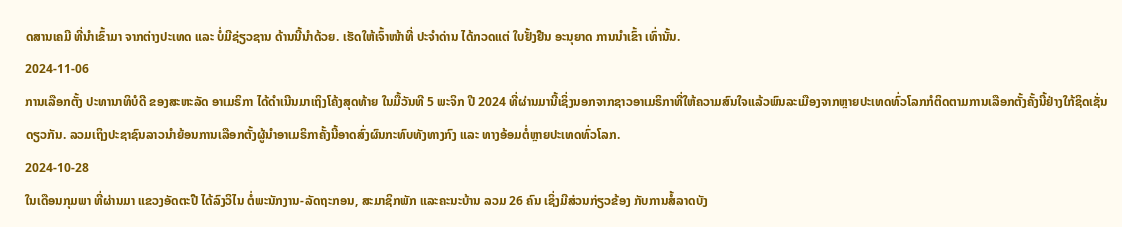ດສານເຄມີ ທີ່ນໍາເຂົ້າມາ ຈາກຕ່າງປະເທດ ແລະ ບໍ່ມີຊ່ຽວຊານ ດ້ານນີ້ນໍາດ້ວຍ. ເຮັດໃຫ້ເຈົ້າໜ້າທີ່ ປະຈໍາດ່ານ ໄດ້ກວດແຕ່ ໃບຢັ້ງຢືນ ອະນຸຍາດ ການນໍາເຂົ້າ ເທົ່ານັ້ນ.
2024-11-06
ການເລືອກຕັ້ງ ປະທານາທິບໍດີ ຂອງສະຫະລັດ ອາເມຣິກາ ໄດ້ດຳເນີນມາເຖິງໂຄ້ງສຸດທ້າຍ ໃນມື້ວັນທີ 5 ພະຈິກ ປີ 2024 ທີ່ຜ່ານມານີ້ເຊິ່ງນອກຈາກຊາວອາເມຣິກາທີ່ໃຫ້ຄວາມສົນໃຈແລ້ວພົນລະເມືອງຈາກຫຼາຍປະເທດທົ່ວໂລກກໍຕິດຕາມການເລືອກຕັ້ງຄັ້ງນີ້ຢ່າງໃກ້ຊິດເຊັ່ນດຽວກັນ. ລວມເຖິງປະຊາຊົນລາວນຳຍ້ອນການເລືອກຕັ້ງຜູ້ນຳອາເມຣິກາຄັ້ງນີ້ອາດສົ່ງຜົນກະທົບທັງທາງກົງ ແລະ ທາງອ້ອມຕໍ່ຫຼາຍປະເທດທົ່ວໂລກ.
2024-10-28
ໃນເດືອນກຸມພາ ທີ່ຜ່ານມາ ແຂວງອັດຕະປື ໄດ້ລົງວິໄນ ຕໍ່ພະນັກງານ-ລັດຖະກອນ, ສະມາຊິກພັກ ແລະຄະນະບ້ານ ລວມ 26 ຄົນ ເຊິ່ງມີສ່ວນກ່ຽວຂ້ອງ ກັບການສໍ້ລາດບັງ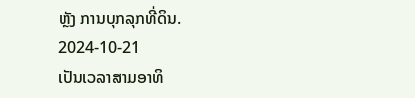ຫຼັງ ການບຸກລຸກທີ່ດິນ.
2024-10-21
ເປັນເວລາສາມອາທິ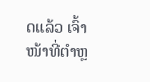ດແລ້ວ ເຈົ້າໜ້າທີ່ຕຳຫຼ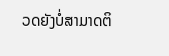ວດຍັງບໍ່ສາມາດຕິ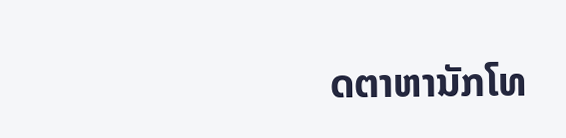ດຕາຫານັກໂທ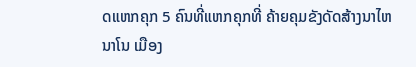ດແຫກຄຸກ 5 ຄົນທີ່ແຫກຄຸກທີ່ ຄ້າຍຄຸມຂັງດັດສ້າງນາໄຫນາໂນ ເມືອງ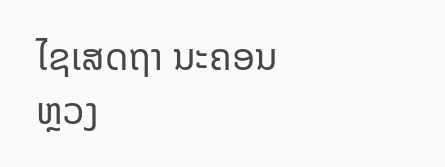ໄຊເສດຖາ ນະຄອນຫຼວງ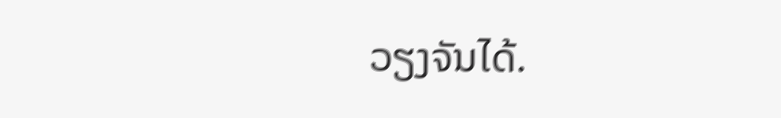ວຽງຈັນໄດ້.